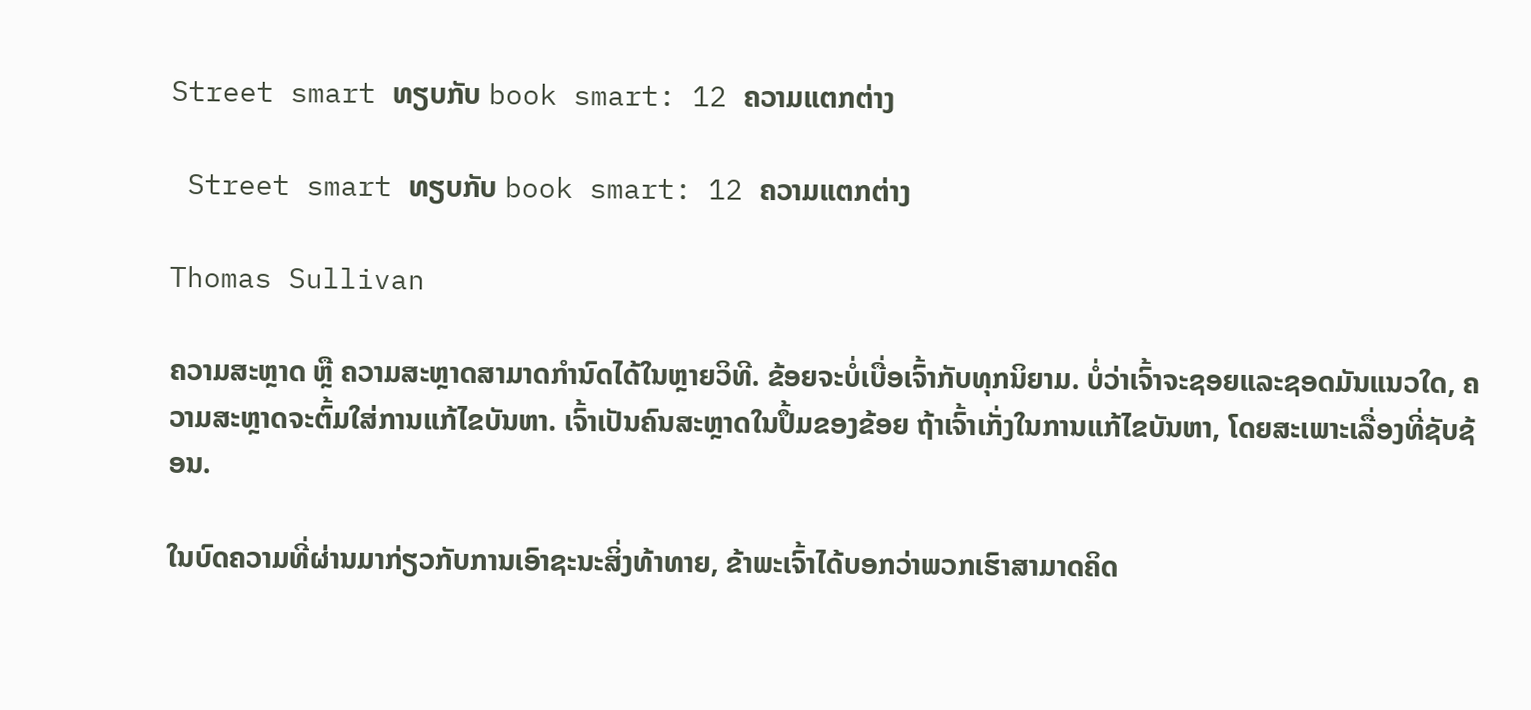Street smart ທຽບກັບ book smart: 12 ຄວາມແຕກຕ່າງ

 Street smart ທຽບກັບ book smart: 12 ຄວາມແຕກຕ່າງ

Thomas Sullivan

ຄວາມສະຫຼາດ ຫຼື ຄວາມສະຫຼາດສາມາດກຳນົດໄດ້ໃນຫຼາຍວິທີ. ຂ້ອຍຈະບໍ່ເບື່ອເຈົ້າກັບທຸກນິຍາມ. ບໍ່ວ່າເຈົ້າຈະຊອຍແລະຊອດມັນແນວໃດ, ຄວາມສະຫຼາດຈະຕົ້ມໃສ່ການແກ້ໄຂບັນຫາ. ເຈົ້າເປັນຄົນສະຫຼາດໃນປຶ້ມຂອງຂ້ອຍ ຖ້າເຈົ້າເກັ່ງໃນການແກ້ໄຂບັນຫາ, ໂດຍສະເພາະເລື່ອງທີ່ຊັບຊ້ອນ.

ໃນບົດຄວາມທີ່ຜ່ານມາກ່ຽວກັບການເອົາຊະນະສິ່ງທ້າທາຍ, ຂ້າພະເຈົ້າໄດ້ບອກວ່າພວກເຮົາສາມາດຄິດ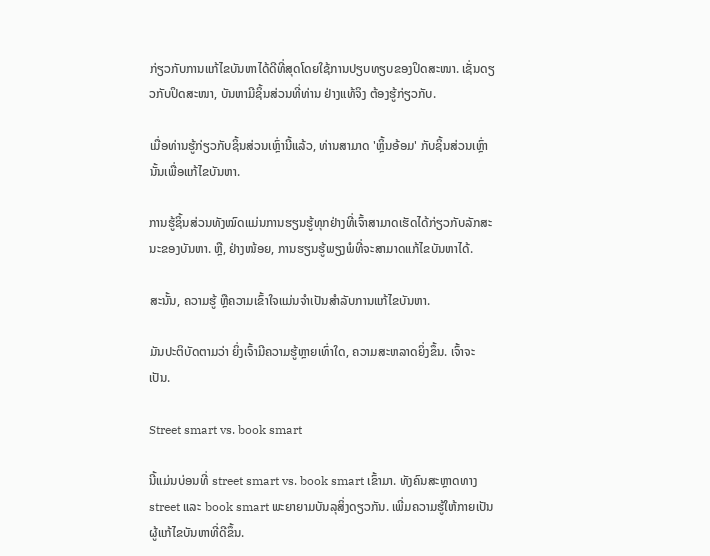ກ່ຽວກັບການແກ້ໄຂບັນຫາໄດ້ດີທີ່ສຸດໂດຍໃຊ້ການປຽບທຽບຂອງປິດສະໜາ. ເຊັ່ນດຽວກັບປິດສະໜາ, ບັນຫາມີຊິ້ນສ່ວນທີ່ທ່ານ ຢ່າງແທ້ຈິງ ຕ້ອງຮູ້ກ່ຽວກັບ.

ເມື່ອທ່ານຮູ້ກ່ຽວກັບຊິ້ນສ່ວນເຫຼົ່ານີ້ແລ້ວ, ທ່ານສາມາດ 'ຫຼິ້ນອ້ອມ' ກັບຊິ້ນສ່ວນເຫຼົ່ານັ້ນເພື່ອແກ້ໄຂບັນຫາ.

ການຮູ້ຊິ້ນສ່ວນທັງໝົດແມ່ນການຮຽນຮູ້ທຸກຢ່າງທີ່ເຈົ້າສາມາດເຮັດໄດ້ກ່ຽວກັບລັກສະນະຂອງບັນຫາ. ຫຼື, ຢ່າງໜ້ອຍ, ການຮຽນຮູ້ພຽງພໍທີ່ຈະສາມາດແກ້ໄຂບັນຫາໄດ້.

ສະນັ້ນ, ຄວາມຮູ້ ຫຼືຄວາມເຂົ້າໃຈແມ່ນຈໍາເປັນສໍາລັບການແກ້ໄຂບັນຫາ.

ມັນປະຕິບັດຕາມວ່າ ຍິ່ງເຈົ້າມີຄວາມຮູ້ຫຼາຍເທົ່າໃດ, ຄວາມສະຫລາດຍິ່ງຂຶ້ນ. ເຈົ້າຈະເປັນ.

Street smart vs. book smart

ນີ້ແມ່ນບ່ອນທີ່ street smart vs. book smart ເຂົ້າມາ. ທັງຄົນສະຫຼາດທາງ street ແລະ book smart ພະຍາຍາມບັນລຸສິ່ງດຽວກັນ. ເພີ່ມຄວາມຮູ້ໃຫ້ກາຍເປັນຜູ້ແກ້ໄຂບັນຫາທີ່ດີຂຶ້ນ.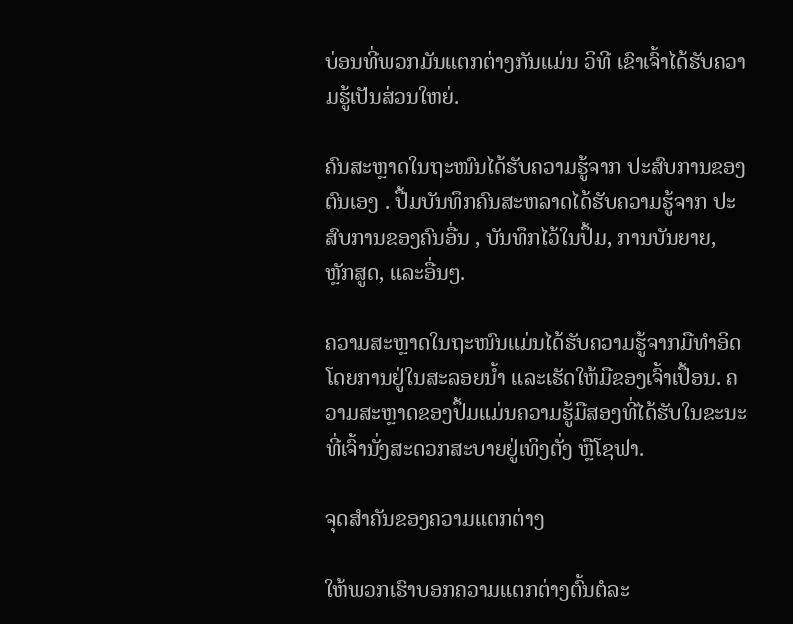ບ່ອນທີ່ພວກມັນແຕກຕ່າງກັນແມ່ນ ວິທີ ເຂົາເຈົ້າໄດ້ຮັບຄວາມຮູ້ເປັນສ່ວນໃຫຍ່.

ຄົນສະຫຼາດໃນຖະໜົນໄດ້ຮັບຄວາມຮູ້ຈາກ ປະສົບການຂອງຕົນເອງ . ປື້ມບັນທຶກຄົນສະຫລາດໄດ້ຮັບຄວາມຮູ້ຈາກ ປະສົບການຂອງຄົນອື່ນ , ບັນທຶກໄວ້ໃນປຶ້ມ, ການບັນຍາຍ, ຫຼັກສູດ, ແລະອື່ນໆ.

ຄວາມສະຫຼາດໃນຖະໜົນແມ່ນໄດ້ຮັບຄວາມຮູ້ຈາກມືທຳອິດໂດຍການຢູ່ໃນສະລອຍນ້ຳ ແລະເຮັດໃຫ້ມືຂອງເຈົ້າເປື້ອນ. ຄວາມສະຫຼາດຂອງປຶ້ມແມ່ນຄວາມຮູ້ມືສອງທີ່ໄດ້ຮັບໃນຂະນະທີ່ເຈົ້ານັ່ງສະດວກສະບາຍຢູ່ເທິງຕັ່ງ ຫຼືໂຊຟາ.

ຈຸດສຳຄັນຂອງຄວາມແຕກຕ່າງ

ໃຫ້ພວກເຮົາບອກຄວາມແຕກຕ່າງຕົ້ນຕໍລະ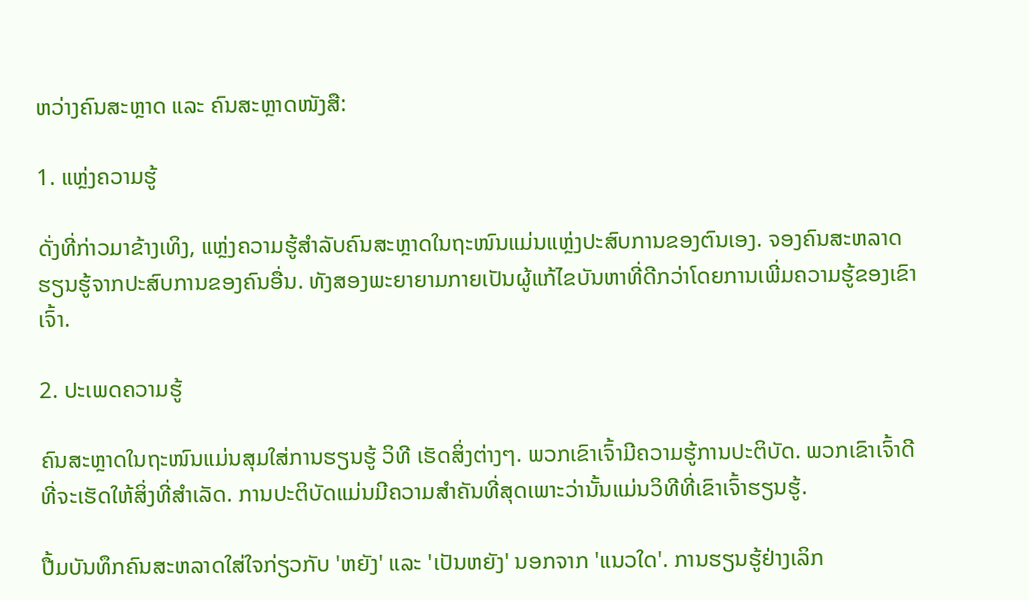ຫວ່າງຄົນສະຫຼາດ ແລະ ຄົນສະຫຼາດໜັງສື:

1. ແຫຼ່ງຄວາມຮູ້

ດັ່ງທີ່ກ່າວມາຂ້າງເທິງ, ແຫຼ່ງຄວາມຮູ້ສຳລັບຄົນສະຫຼາດໃນຖະໜົນແມ່ນແຫຼ່ງປະສົບການຂອງຕົນເອງ. ຈອງຄົນສະຫລາດຮຽນຮູ້ຈາກປະສົບການຂອງຄົນອື່ນ. ທັງສອງພະຍາຍາມກາຍເປັນຜູ້ແກ້ໄຂບັນຫາທີ່ດີກວ່າໂດຍການເພີ່ມຄວາມຮູ້ຂອງເຂົາເຈົ້າ.

2. ປະເພດຄວາມຮູ້

ຄົນສະຫຼາດໃນຖະໜົນແມ່ນສຸມໃສ່ການຮຽນຮູ້ ວິທີ ເຮັດສິ່ງຕ່າງໆ. ພວກເຂົາເຈົ້າມີຄວາມຮູ້ການປະຕິບັດ. ພວກເຂົາເຈົ້າດີທີ່ຈະເຮັດໃຫ້ສິ່ງທີ່ສໍາເລັດ. ການປະຕິບັດແມ່ນມີຄວາມສໍາຄັນທີ່ສຸດເພາະວ່ານັ້ນແມ່ນວິທີທີ່ເຂົາເຈົ້າຮຽນຮູ້.

ປື້ມບັນທຶກຄົນສະຫລາດໃສ່ໃຈກ່ຽວກັບ 'ຫຍັງ' ແລະ 'ເປັນຫຍັງ' ນອກຈາກ 'ແນວໃດ'. ການຮຽນຮູ້ຢ່າງເລິກ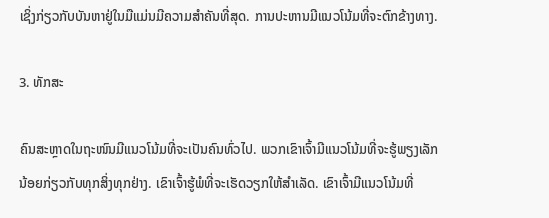ເຊິ່ງກ່ຽວກັບບັນຫາຢູ່ໃນມືແມ່ນມີຄວາມສໍາຄັນທີ່ສຸດ. ການປະຫານມີແນວໂນ້ມທີ່ຈະຕົກຂ້າງທາງ.

3. ທັກສະ

ຄົນສະຫຼາດໃນຖະໜົນມີແນວໂນ້ມທີ່ຈະເປັນຄົນທົ່ວໄປ. ພວກເຂົາເຈົ້າມີແນວໂນ້ມທີ່ຈະຮູ້ພຽງເລັກນ້ອຍກ່ຽວກັບທຸກສິ່ງທຸກຢ່າງ. ເຂົາເຈົ້າຮູ້ພໍທີ່ຈະເຮັດວຽກໃຫ້ສໍາເລັດ. ເຂົາເຈົ້າມີແນວໂນ້ມທີ່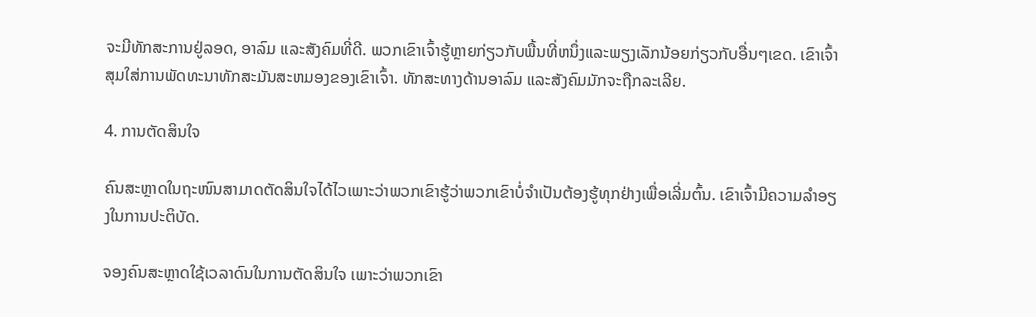ຈະມີທັກສະການຢູ່ລອດ, ອາລົມ ແລະສັງຄົມທີ່ດີ. ພວກເຂົາເຈົ້າຮູ້ຫຼາຍກ່ຽວກັບພື້ນທີ່ຫນຶ່ງແລະພຽງເລັກນ້ອຍກ່ຽວກັບອື່ນໆເຂດ. ເຂົາເຈົ້າສຸມໃສ່ການພັດທະນາທັກສະມັນສະຫມອງຂອງເຂົາເຈົ້າ. ທັກສະທາງດ້ານອາລົມ ແລະສັງຄົມມັກຈະຖືກລະເລີຍ.

4. ການຕັດສິນໃຈ

ຄົນສະຫຼາດໃນຖະໜົນສາມາດຕັດສິນໃຈໄດ້ໄວເພາະວ່າພວກເຂົາຮູ້ວ່າພວກເຂົາບໍ່ຈຳເປັນຕ້ອງຮູ້ທຸກຢ່າງເພື່ອເລີ່ມຕົ້ນ. ເຂົາເຈົ້າມີຄວາມລຳອຽງໃນການປະຕິບັດ.

ຈອງຄົນສະຫຼາດໃຊ້ເວລາດົນໃນການຕັດສິນໃຈ ເພາະວ່າພວກເຂົາ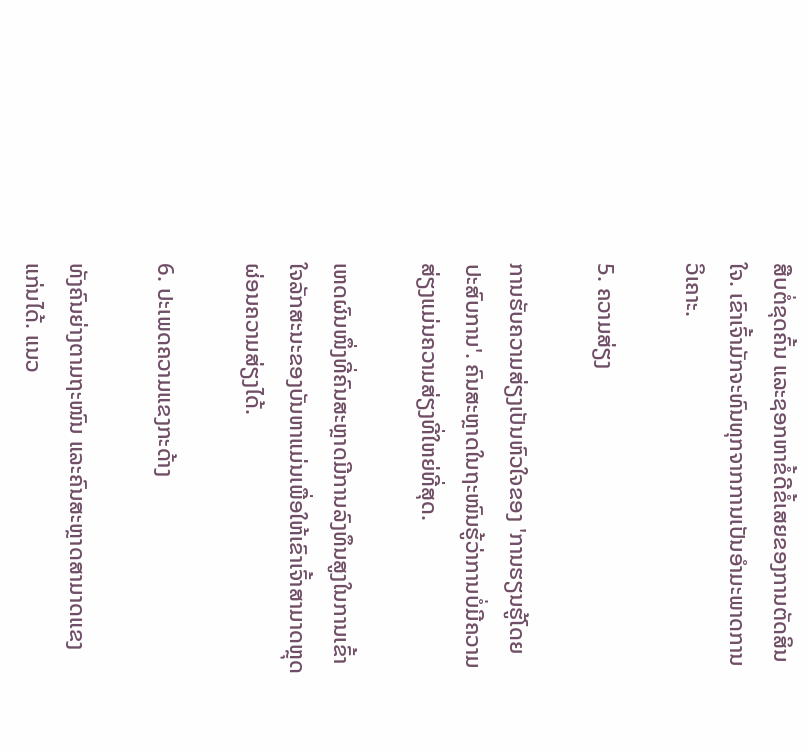ສືບຕໍ່ຂຸດຄົ້ນ ແລະຊອກຫາຂໍ້ດີຂໍ້ເສຍຂອງການຕັດສິນໃຈ. ເຂົາເຈົ້າມັກຈະທົນທຸກຈາກການເປັນອຳມະພາດການວິເຄາະ.

5. ຄວາມສ່ຽງ

ການຮັບຄວາມສ່ຽງເປັນຫົວໃຈຂອງ 'ການຮຽນຮູ້ໂດຍປະສົບການ'. ຄົນສະຫຼາດໃນຖະໜົນຮູ້ວ່າການບໍ່ມີຄວາມສ່ຽງແມ່ນຄວາມສ່ຽງທີ່ໃຫຍ່ທີ່ສຸດ.

ເຫດຜົນໜຶ່ງທີ່ຄົນສະຫຼາດມີການລົງທຶນສູງໃນການເຂົ້າໃຈລັກສະນະຂອງບັນຫາແມ່ນເພື່ອໃຫ້ເຂົາເຈົ້າສາມາດຫຼຸດຜ່ອນຄວາມສ່ຽງໄດ້.

6. ປະເພດຄວາມແຂງກະດ້າງ

ທັງຄົນຍ່າງຕາມຖະໜົນ ແລະຄົນສະຫຼາດສາມາດແຂງແກ່ນໄດ້. ແນວ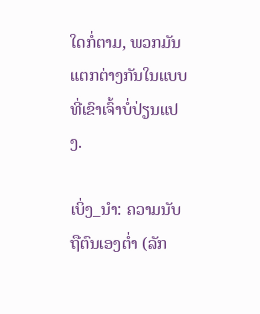ໃດກໍ່ຕາມ, ພວກມັນແຕກຕ່າງກັນໃນແບບທີ່ເຂົາເຈົ້າບໍ່ປ່ຽນແປງ.

ເບິ່ງ_ນຳ: ຄວາມນັບຖືຕົນເອງຕໍ່າ (ລັກ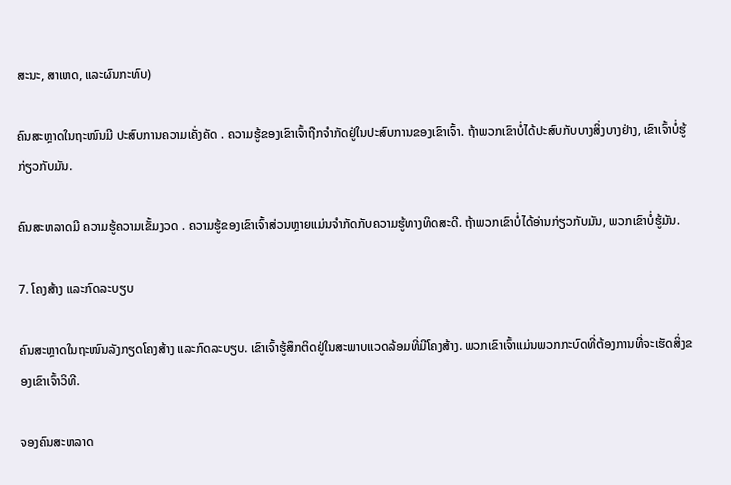ສະນະ, ສາເຫດ, ແລະຜົນກະທົບ)

ຄົນສະຫຼາດໃນຖະໜົນມີ ປະສົບການຄວາມເຄັ່ງຄັດ . ຄວາມຮູ້ຂອງເຂົາເຈົ້າຖືກຈໍາກັດຢູ່ໃນປະສົບການຂອງເຂົາເຈົ້າ. ຖ້າພວກເຂົາບໍ່ໄດ້ປະສົບກັບບາງສິ່ງບາງຢ່າງ, ເຂົາເຈົ້າບໍ່ຮູ້ກ່ຽວກັບມັນ.

ຄົນສະຫລາດມີ ຄວາມຮູ້ຄວາມເຂັ້ມງວດ . ຄວາມຮູ້ຂອງເຂົາເຈົ້າສ່ວນຫຼາຍແມ່ນຈໍາກັດກັບຄວາມຮູ້ທາງທິດສະດີ. ຖ້າພວກເຂົາບໍ່ໄດ້ອ່ານກ່ຽວກັບມັນ, ພວກເຂົາບໍ່ຮູ້ມັນ.

7. ໂຄງສ້າງ ແລະກົດລະບຽບ

ຄົນສະຫຼາດໃນຖະໜົນລັງກຽດໂຄງສ້າງ ແລະກົດລະບຽບ. ເຂົາເຈົ້າຮູ້ສຶກຕິດຢູ່ໃນສະພາບແວດລ້ອມທີ່ມີໂຄງສ້າງ. ພວກເຂົາເຈົ້າແມ່ນພວກກະບົດທີ່ຕ້ອງການທີ່ຈະເຮັດສິ່ງຂອງເຂົາເຈົ້າວິທີ.

ຈອງຄົນສະຫລາດ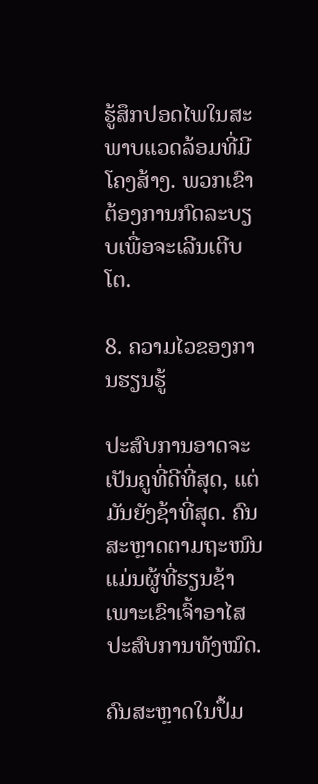ຮູ້ສຶກປອດໄພໃນສະພາບແວດລ້ອມທີ່ມີໂຄງສ້າງ. ພວກເຂົາຕ້ອງການກົດລະບຽບເພື່ອຈະເລີນເຕີບໂຕ.

8. ຄວາມໄວຂອງການຮຽນຮູ້

ປະສົບການອາດຈະເປັນຄູທີ່ດີທີ່ສຸດ, ແຕ່ມັນຍັງຊ້າທີ່ສຸດ. ຄົນສະຫຼາດຕາມຖະໜົນແມ່ນຜູ້ທີ່ຮຽນຊ້າ ເພາະເຂົາເຈົ້າອາໄສປະສົບການທັງໝົດ.

ຄົນສະຫຼາດໃນປຶ້ມ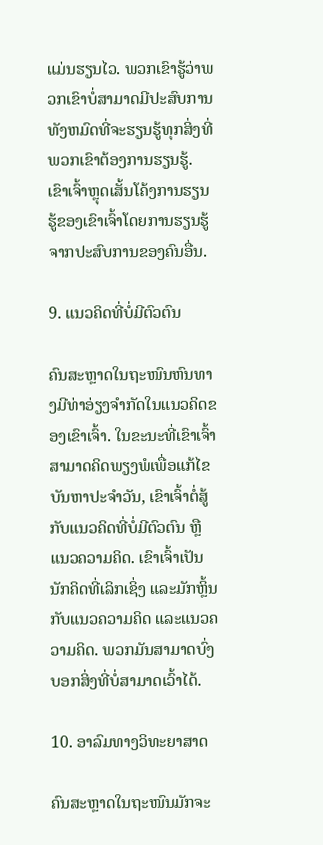ແມ່ນຮຽນໄວ. ພວກເຂົາຮູ້ວ່າພວກເຂົາບໍ່ສາມາດມີປະສົບການທັງຫມົດທີ່ຈະຮຽນຮູ້ທຸກສິ່ງທີ່ພວກເຂົາຕ້ອງການຮຽນຮູ້. ເຂົາເຈົ້າຫຼຸດເສັ້ນໂຄ້ງການຮຽນຮູ້ຂອງເຂົາເຈົ້າໂດຍການຮຽນຮູ້ຈາກປະສົບການຂອງຄົນອື່ນ.

9. ແນວຄິດທີ່ບໍ່ມີຕົວຕົນ

ຄົນສະຫຼາດໃນຖະໜົນຫົນທາງມີທ່າອ່ຽງຈຳກັດໃນແນວຄິດຂອງເຂົາເຈົ້າ. ໃນຂະນະທີ່ເຂົາເຈົ້າສາມາດຄິດພຽງພໍເພື່ອແກ້ໄຂບັນຫາປະຈໍາວັນ, ເຂົາເຈົ້າຕໍ່ສູ້ກັບແນວຄິດທີ່ບໍ່ມີຕົວຕົນ ຫຼືແນວຄວາມຄິດ. ເຂົາເຈົ້າເປັນນັກຄິດທີ່ເລິກເຊິ່ງ ແລະມັກຫຼິ້ນກັບແນວຄວາມຄິດ ແລະແນວຄວາມຄິດ. ພວກມັນສາມາດບົ່ງບອກສິ່ງທີ່ບໍ່ສາມາດເວົ້າໄດ້.

10. ອາລົມທາງວິທະຍາສາດ

ຄົນສະຫຼາດໃນຖະໜົນມັກຈະ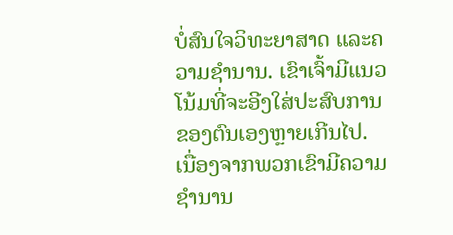ບໍ່ສົນໃຈວິທະຍາສາດ ແລະຄວາມຊຳນານ. ເຂົາເຈົ້າມີແນວໂນ້ມທີ່ຈະອີງໃສ່ປະສົບການຂອງຕົນເອງຫຼາຍເກີນໄປ. ເນື່ອງຈາກພວກເຂົາມີຄວາມຊໍານານ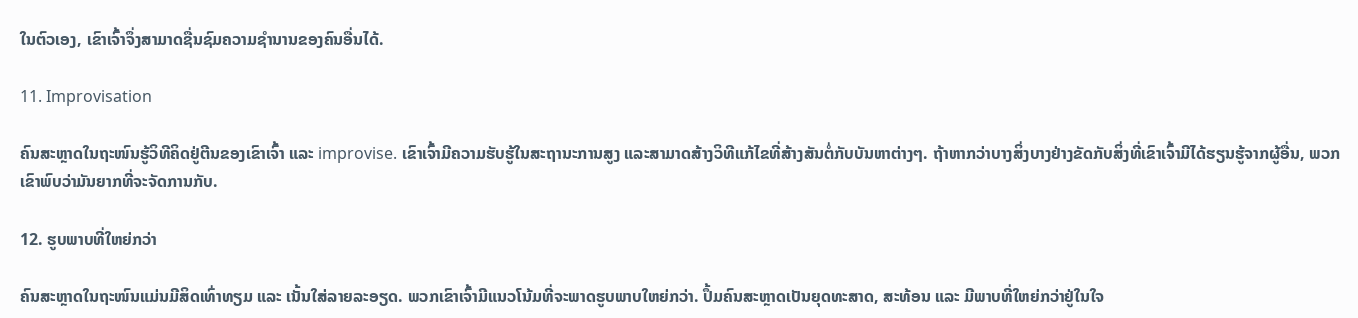ໃນຕົວເອງ, ເຂົາເຈົ້າຈຶ່ງສາມາດຊື່ນຊົມຄວາມຊໍານານຂອງຄົນອື່ນໄດ້.

11. Improvisation

ຄົນສະຫຼາດໃນຖະໜົນຮູ້ວິທີຄິດຢູ່ຕີນຂອງເຂົາເຈົ້າ ແລະ improvise. ເຂົາເຈົ້າມີຄວາມຮັບຮູ້ໃນສະຖານະການສູງ ແລະສາມາດສ້າງວິທີແກ້ໄຂທີ່ສ້າງສັນຕໍ່ກັບບັນຫາຕ່າງໆ. ຖ້າຫາກວ່າບາງສິ່ງບາງຢ່າງຂັດກັບສິ່ງທີ່ເຂົາເຈົ້າມີໄດ້ຮຽນຮູ້ຈາກຜູ້ອື່ນ, ພວກເຂົາພົບວ່າມັນຍາກທີ່ຈະຈັດການກັບ.

12. ຮູບພາບທີ່ໃຫຍ່ກວ່າ

ຄົນສະຫຼາດໃນຖະໜົນແມ່ນມີສິດເທົ່າທຽມ ແລະ ເນັ້ນໃສ່ລາຍລະອຽດ. ພວກເຂົາເຈົ້າມີແນວໂນ້ມທີ່ຈະພາດຮູບພາບໃຫຍ່ກວ່າ. ປຶ້ມຄົນສະຫຼາດເປັນຍຸດທະສາດ, ສະທ້ອນ ແລະ ມີພາບທີ່ໃຫຍ່ກວ່າຢູ່ໃນໃຈ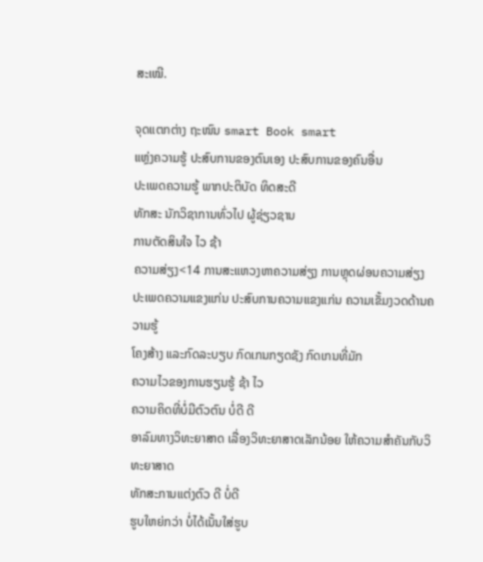ສະເໝີ.

ຈຸດແຕກຕ່າງ ຖະໜົນ smart Book smart
ແຫຼ່ງຄວາມຮູ້ ປະສົບການຂອງຕົນເອງ ປະສົບການຂອງຄົນອື່ນ
ປະເພດຄວາມຮູ້ ພາກປະຕິບັດ ທິດສະດີ
ທັກສະ ນັກວິຊາການທົ່ວໄປ ຜູ້ຊ່ຽວຊານ
ການຕັດສິນໃຈ ໄວ ຊ້າ
ຄວາມສ່ຽງ<14 ການສະແຫວງຫາຄວາມສ່ຽງ ການຫຼຸດຜ່ອນຄວາມສ່ຽງ
ປະເພດຄວາມແຂງແກ່ນ ປະສົບການຄວາມແຂງແກ່ນ ຄວາມເຂັ້ມງວດດ້ານຄວາມຮູ້
ໂຄງສ້າງ ແລະກົດລະບຽບ ກົດເກນກຽດຊັງ ກົດເກນທີ່ມັກ
ຄວາມໄວຂອງການຮຽນຮູ້ ຊ້າ ໄວ
ຄວາມຄິດທີ່ບໍ່ມີຕົວຕົນ ບໍ່ດີ ດີ
ອາລົມທາງວິທະຍາສາດ ເລື່ອງວິທະຍາສາດເລັກນ້ອຍ ໃຫ້ຄວາມສຳຄັນກັບວິທະຍາສາດ
ທັກສະການແຕ່ງຕົວ ດີ ບໍ່ດີ
ຮູບໃຫຍ່ກວ່າ ບໍ່ໄດ້ເນັ້ນໃສ່ຮູບ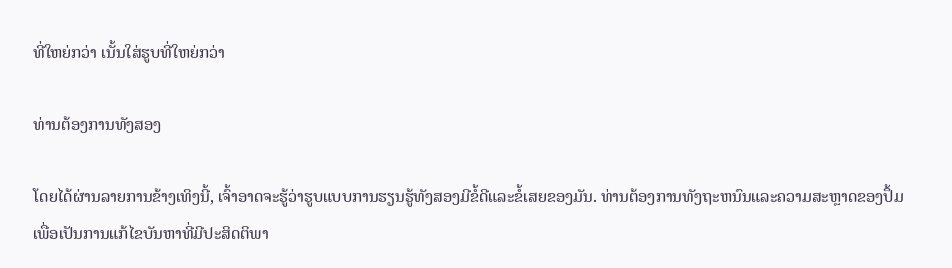ທີ່ໃຫຍ່ກວ່າ ເນັ້ນໃສ່ຮູບທີ່ໃຫຍ່ກວ່າ

ທ່ານຕ້ອງການທັງສອງ

ໂດຍໄດ້ຜ່ານລາຍການຂ້າງເທິງນີ້, ເຈົ້າອາດຈະຮູ້ວ່າຮູບແບບການຮຽນຮູ້ທັງສອງມີຂໍ້ດີແລະຂໍ້ເສຍຂອງມັນ. ທ່ານຕ້ອງການທັງຖະຫນົນແລະຄວາມສະຫຼາດຂອງປຶ້ມເພື່ອເປັນການແກ້ໄຂບັນຫາທີ່ມີປະສິດຕິພາ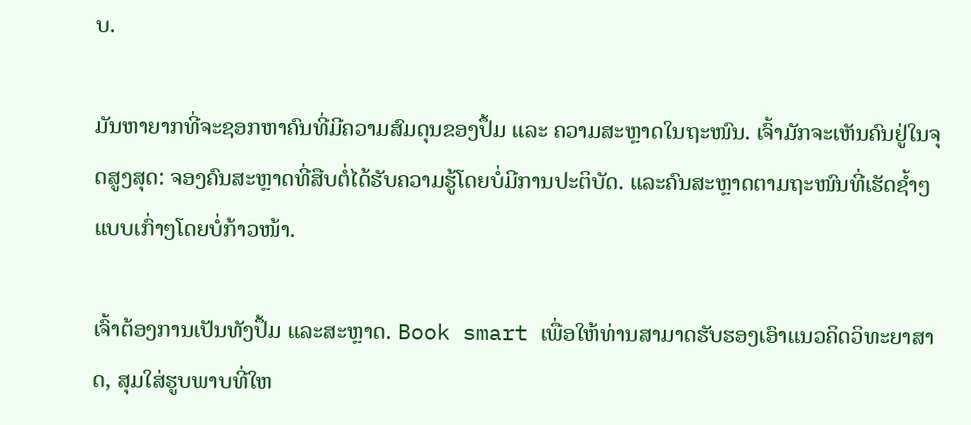ບ.

ມັນຫາຍາກທີ່ຈະຊອກຫາຄົນທີ່ມີຄວາມສົມດຸນຂອງປຶ້ມ ແລະ ຄວາມສະຫຼາດໃນຖະໜົນ. ເຈົ້າມັກຈະເຫັນຄົນຢູ່ໃນຈຸດສູງສຸດ: ຈອງຄົນສະຫຼາດທີ່ສືບຕໍ່ໄດ້ຮັບຄວາມຮູ້ໂດຍບໍ່ມີການປະຕິບັດ. ແລະຄົນສະຫຼາດຕາມຖະໜົນທີ່ເຮັດຊ້ຳໆແບບເກົ່າໆໂດຍບໍ່ກ້າວໜ້າ.

ເຈົ້າຕ້ອງການເປັນທັງປຶ້ມ ແລະສະຫຼາດ. Book smart ເພື່ອໃຫ້ທ່ານສາມາດຮັບຮອງເອົາແນວຄິດວິທະຍາສາດ, ສຸມໃສ່ຮູບພາບທີ່ໃຫ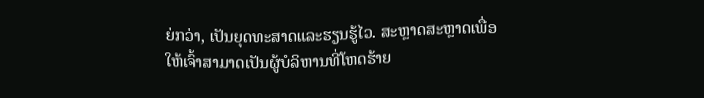ຍ່ກວ່າ, ເປັນຍຸດທະສາດແລະຮຽນຮູ້ໄວ. ສະຫຼາດສະຫຼາດເພື່ອໃຫ້ເຈົ້າສາມາດເປັນຜູ້ບໍລິຫານທີ່ໂຫດຮ້າຍ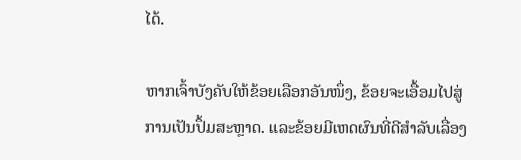ໄດ້.

ຫາກເຈົ້າບັງຄັບໃຫ້ຂ້ອຍເລືອກອັນໜຶ່ງ, ຂ້ອຍຈະເອື້ອມໄປສູ່ການເປັນປຶ້ມສະຫຼາດ. ແລະຂ້ອຍມີເຫດຜົນທີ່ດີສຳລັບເລື່ອງ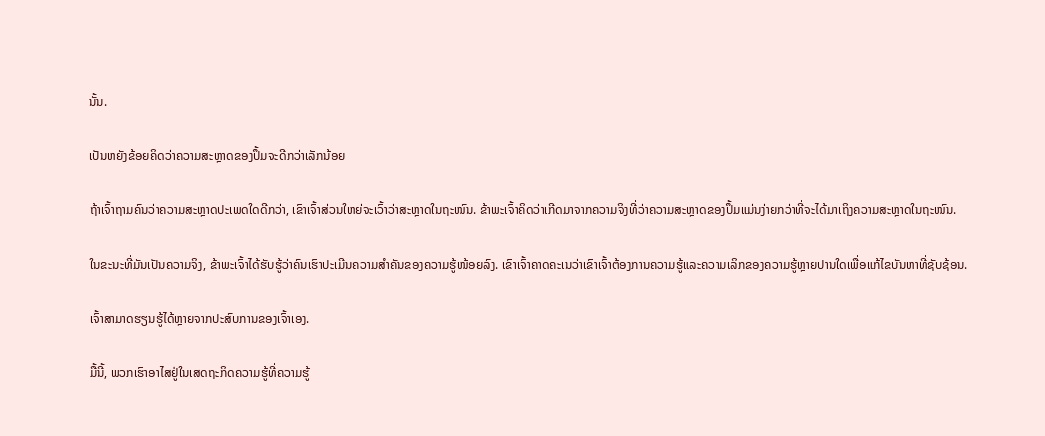ນັ້ນ.

ເປັນຫຍັງຂ້ອຍຄິດວ່າຄວາມສະຫຼາດຂອງປຶ້ມຈະດີກວ່າເລັກນ້ອຍ

ຖ້າເຈົ້າຖາມຄົນວ່າຄວາມສະຫຼາດປະເພດໃດດີກວ່າ, ເຂົາເຈົ້າສ່ວນໃຫຍ່ຈະເວົ້າວ່າສະຫຼາດໃນຖະໜົນ. ຂ້າພະເຈົ້າຄິດວ່າເກີດມາຈາກຄວາມຈິງທີ່ວ່າຄວາມສະຫຼາດຂອງປຶ້ມແມ່ນງ່າຍກວ່າທີ່ຈະໄດ້ມາເຖິງຄວາມສະຫຼາດໃນຖະໜົນ.

ໃນຂະນະທີ່ມັນເປັນຄວາມຈິງ, ຂ້າພະເຈົ້າໄດ້ຮັບຮູ້ວ່າຄົນເຮົາປະເມີນຄວາມສຳຄັນຂອງຄວາມຮູ້ໜ້ອຍລົງ. ເຂົາເຈົ້າຄາດຄະເນວ່າເຂົາເຈົ້າຕ້ອງການຄວາມຮູ້ແລະຄວາມເລິກຂອງຄວາມຮູ້ຫຼາຍປານໃດເພື່ອແກ້ໄຂບັນຫາທີ່ຊັບຊ້ອນ.

ເຈົ້າສາມາດຮຽນຮູ້ໄດ້ຫຼາຍຈາກປະສົບການຂອງເຈົ້າເອງ.

ມື້ນີ້, ພວກເຮົາອາໄສຢູ່ໃນເສດຖະກິດຄວາມຮູ້ທີ່ຄວາມຮູ້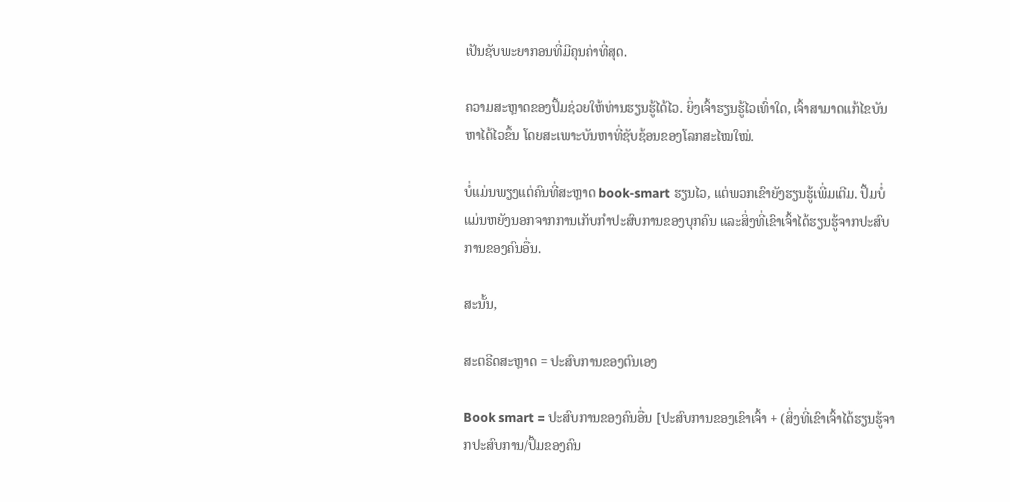ເປັນຊັບພະຍາກອນທີ່ມີຄຸນຄ່າທີ່ສຸດ.

ຄວາມສະຫຼາດຂອງປຶ້ມຊ່ວຍໃຫ້ທ່ານຮຽນຮູ້ໄດ້ໄວ. ຍິ່ງເຈົ້າຮຽນຮູ້ໄວເທົ່າໃດ, ເຈົ້າສາມາດແກ້ໄຂບັນຫາໄດ້ໄວຂຶ້ນ ໂດຍສະເພາະບັນຫາທີ່ຊັບຊ້ອນຂອງໂລກສະໄໝໃໝ່.

ບໍ່ແມ່ນພຽງແຕ່ຄົນທີ່ສະຫຼາດ book-smart ຮຽນໄວ, ແຕ່ພວກເຂົາຍັງຮຽນຮູ້ເພີ່ມເຕີມ. ປຶ້ມບໍ່ແມ່ນຫຍັງນອກຈາກການເກັບກຳປະສົບການຂອງບຸກຄົນ ແລະສິ່ງທີ່ເຂົາເຈົ້າໄດ້ຮຽນຮູ້ຈາກປະສົບການຂອງຄົນອື່ນ.

ສະນັ້ນ,

ສະຕຣີດສະຫຼາດ = ປະສົບການຂອງຕົນເອງ

Book smart = ປະສົບການຂອງຄົນອື່ນ [ປະສົບການຂອງເຂົາເຈົ້າ + (ສິ່ງທີ່ເຂົາເຈົ້າໄດ້ຮຽນຮູ້ຈາກປະສົບການ/ປຶ້ມຂອງຄົນ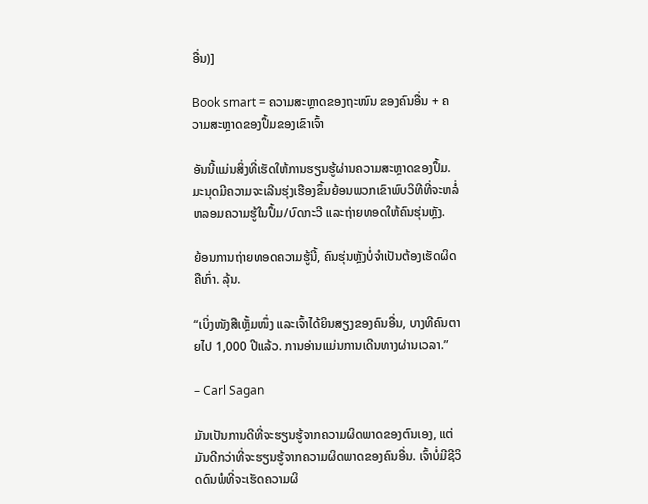ອື່ນ)]

Book smart = ຄວາມສະຫຼາດຂອງຖະໜົນ ຂອງຄົນອື່ນ + ຄວາມສະຫຼາດຂອງປຶ້ມຂອງເຂົາເຈົ້າ

ອັນນີ້ແມ່ນສິ່ງທີ່ເຮັດໃຫ້ການຮຽນຮູ້ຜ່ານຄວາມສະຫຼາດຂອງປຶ້ມ. ມະນຸດມີຄວາມຈະເລີນຮຸ່ງເຮືອງຂຶ້ນຍ້ອນພວກເຂົາພົບວິທີທີ່ຈະຫລໍ່ຫລອມຄວາມຮູ້ໃນປຶ້ມ/ບົດກະວີ ແລະຖ່າຍທອດໃຫ້ຄົນຮຸ່ນຫຼັງ.

ຍ້ອນການຖ່າຍທອດຄວາມຮູ້ນີ້, ຄົນຮຸ່ນຫຼັງບໍ່ຈຳເປັນຕ້ອງເຮັດຜິດຄືເກົ່າ. ລຸ້ນ.

“ເບິ່ງໜັງສືເຫຼັ້ມໜຶ່ງ ແລະເຈົ້າໄດ້ຍິນສຽງຂອງຄົນອື່ນ, ບາງທີຄົນຕາຍໄປ 1,000 ປີແລ້ວ. ການອ່ານແມ່ນການເດີນທາງຜ່ານເວລາ.”

– Carl Sagan

ມັນເປັນການດີທີ່ຈະຮຽນຮູ້ຈາກຄວາມຜິດພາດຂອງຕົນເອງ, ແຕ່ມັນດີກວ່າທີ່ຈະຮຽນຮູ້ຈາກຄວາມຜິດພາດຂອງຄົນອື່ນ. ເຈົ້າບໍ່ມີຊີວິດດົນພໍທີ່ຈະເຮັດຄວາມຜິ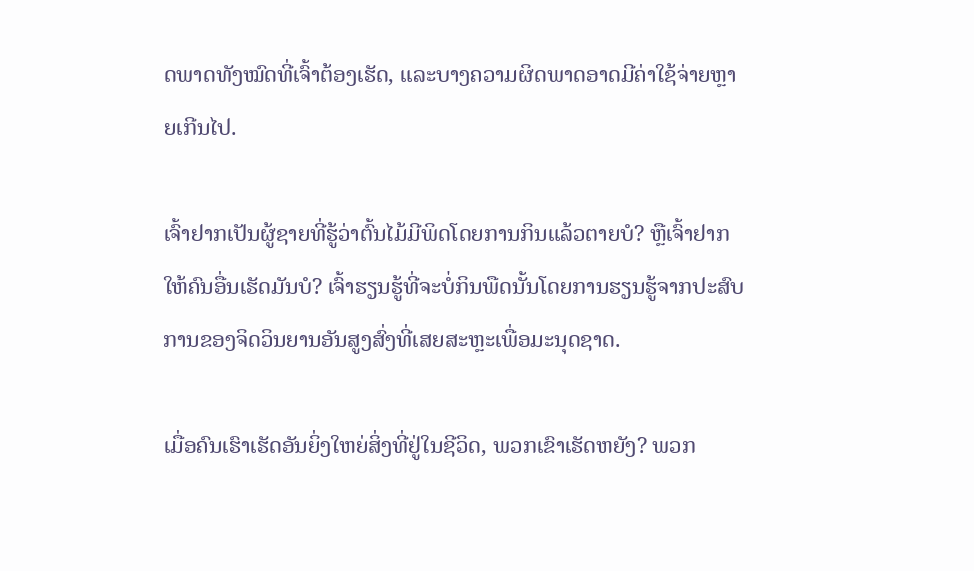ດພາດທັງໝົດທີ່ເຈົ້າຕ້ອງເຮັດ, ແລະບາງຄວາມຜິດພາດອາດມີຄ່າໃຊ້ຈ່າຍຫຼາຍເກີນໄປ.

ເຈົ້າຢາກເປັນຜູ້ຊາຍທີ່ຮູ້ວ່າຕົ້ນໄມ້ມີພິດໂດຍການກິນແລ້ວຕາຍບໍ? ຫຼືເຈົ້າຢາກໃຫ້ຄົນອື່ນເຮັດມັນບໍ? ເຈົ້າຮຽນຮູ້ທີ່ຈະບໍ່ກິນພືດນັ້ນໂດຍການຮຽນຮູ້ຈາກປະສົບການຂອງຈິດວິນຍານອັນສູງສົ່ງທີ່ເສຍສະຫຼະເພື່ອມະນຸດຊາດ.

ເມື່ອຄົນເຮົາເຮັດອັນຍິ່ງໃຫຍ່ສິ່ງທີ່ຢູ່ໃນຊີວິດ, ພວກເຂົາເຮັດຫຍັງ? ພວກ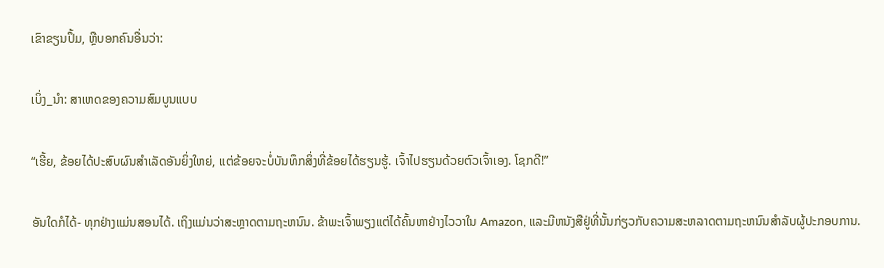ເຂົາຂຽນປຶ້ມ, ຫຼືບອກຄົນອື່ນວ່າ:

ເບິ່ງ_ນຳ: ສາເຫດຂອງຄວາມສົມບູນແບບ

“ເຮີ້ຍ, ຂ້ອຍໄດ້ປະສົບຜົນສຳເລັດອັນຍິ່ງໃຫຍ່, ແຕ່ຂ້ອຍຈະບໍ່ບັນທຶກສິ່ງທີ່ຂ້ອຍໄດ້ຮຽນຮູ້. ເຈົ້າໄປຮຽນດ້ວຍຕົວເຈົ້າເອງ. ໂຊກດີ!”

ອັນໃດກໍໄດ້- ທຸກຢ່າງແມ່ນສອນໄດ້. ເຖິງແມ່ນວ່າສະຫຼາດຕາມຖະຫນົນ. ຂ້າພະເຈົ້າພຽງແຕ່ໄດ້ຄົ້ນຫາຢ່າງໄວວາໃນ Amazon, ແລະມີຫນັງສືຢູ່ທີ່ນັ້ນກ່ຽວກັບຄວາມສະຫລາດຕາມຖະຫນົນສໍາລັບຜູ້ປະກອບການ.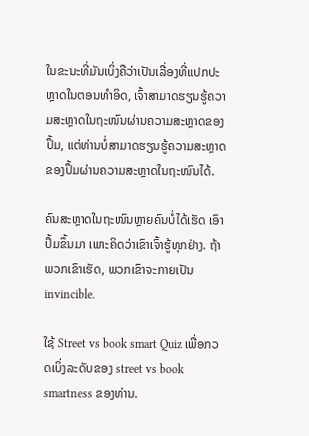ໃນຂະນະທີ່ມັນເບິ່ງຄືວ່າເປັນເລື່ອງທີ່ແປກປະຫຼາດໃນຕອນທໍາອິດ, ເຈົ້າສາມາດຮຽນຮູ້ຄວາມສະຫຼາດໃນຖະໜົນຜ່ານຄວາມສະຫຼາດຂອງປຶ້ມ, ແຕ່ທ່ານບໍ່ສາມາດຮຽນຮູ້ຄວາມສະຫຼາດຂອງປຶ້ມຜ່ານຄວາມສະຫຼາດໃນຖະໜົນໄດ້.

ຄົນສະຫຼາດໃນຖະໜົນຫຼາຍຄົນບໍ່ໄດ້ເຮັດ ເອົາປຶ້ມຂຶ້ນມາ ເພາະຄິດວ່າເຂົາເຈົ້າຮູ້ທຸກຢ່າງ. ຖ້າພວກເຂົາເຮັດ, ພວກເຂົາຈະກາຍເປັນ invincible.

ໃຊ້ Street vs book smart Quiz ເພື່ອກວດເບິ່ງລະດັບຂອງ street vs book smartness ຂອງທ່ານ.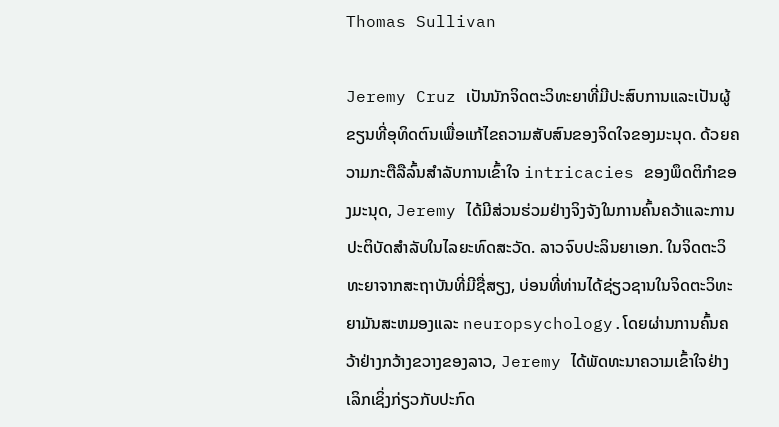Thomas Sullivan

Jeremy Cruz ເປັນນັກຈິດຕະວິທະຍາທີ່ມີປະສົບການແລະເປັນຜູ້ຂຽນທີ່ອຸທິດຕົນເພື່ອແກ້ໄຂຄວາມສັບສົນຂອງຈິດໃຈຂອງມະນຸດ. ດ້ວຍຄວາມກະຕືລືລົ້ນສໍາລັບການເຂົ້າໃຈ intricacies ຂອງພຶດຕິກໍາຂອງມະນຸດ, Jeremy ໄດ້ມີສ່ວນຮ່ວມຢ່າງຈິງຈັງໃນການຄົ້ນຄວ້າແລະການປະຕິບັດສໍາລັບໃນໄລຍະທົດສະວັດ. ລາວຈົບປະລິນຍາເອກ. ໃນຈິດຕະວິທະຍາຈາກສະຖາບັນທີ່ມີຊື່ສຽງ, ບ່ອນທີ່ທ່ານໄດ້ຊ່ຽວຊານໃນຈິດຕະວິທະຍາມັນສະຫມອງແລະ neuropsychology.ໂດຍຜ່ານການຄົ້ນຄວ້າຢ່າງກວ້າງຂວາງຂອງລາວ, Jeremy ໄດ້ພັດທະນາຄວາມເຂົ້າໃຈຢ່າງເລິກເຊິ່ງກ່ຽວກັບປະກົດ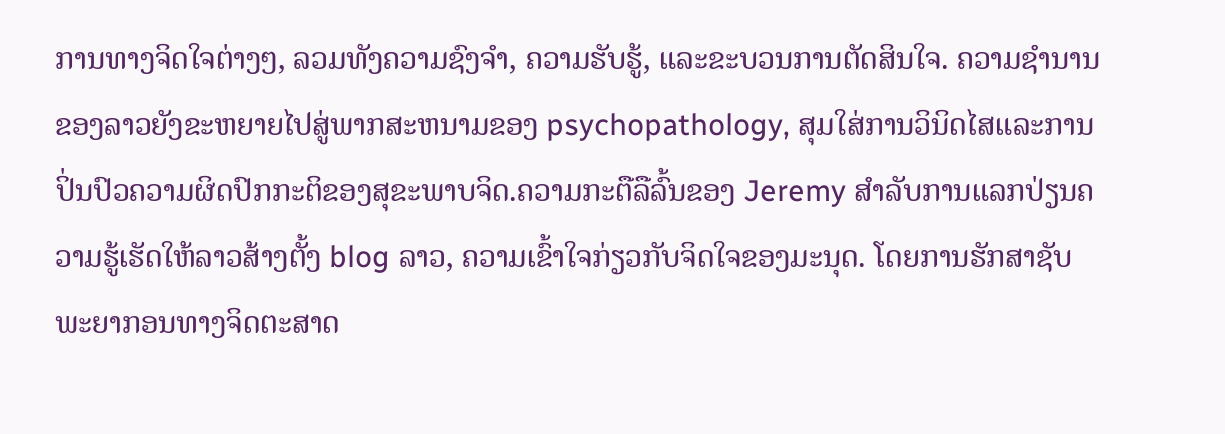ການທາງຈິດໃຈຕ່າງໆ, ລວມທັງຄວາມຊົງຈໍາ, ຄວາມຮັບຮູ້, ແລະຂະບວນການຕັດສິນໃຈ. ຄວາມຊໍານານຂອງລາວຍັງຂະຫຍາຍໄປສູ່ພາກສະຫນາມຂອງ psychopathology, ສຸມໃສ່ການວິນິດໄສແລະການປິ່ນປົວຄວາມຜິດປົກກະຕິຂອງສຸຂະພາບຈິດ.ຄວາມກະຕືລືລົ້ນຂອງ Jeremy ສໍາລັບການແລກປ່ຽນຄວາມຮູ້ເຮັດໃຫ້ລາວສ້າງຕັ້ງ blog ລາວ, ຄວາມເຂົ້າໃຈກ່ຽວກັບຈິດໃຈຂອງມະນຸດ. ໂດຍການຮັກສາຊັບພະຍາກອນທາງຈິດຕະສາດ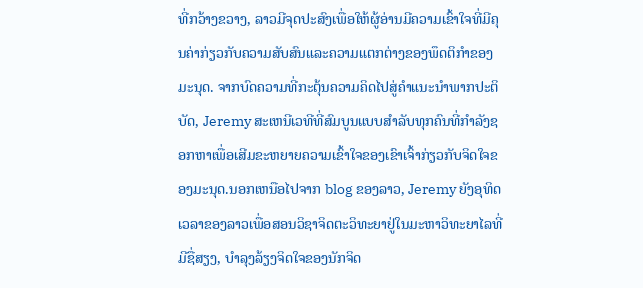ທີ່ກວ້າງຂວາງ, ລາວມີຈຸດປະສົງເພື່ອໃຫ້ຜູ້ອ່ານມີຄວາມເຂົ້າໃຈທີ່ມີຄຸນຄ່າກ່ຽວກັບຄວາມສັບສົນແລະຄວາມແຕກຕ່າງຂອງພຶດຕິກໍາຂອງມະນຸດ. ຈາກບົດຄວາມທີ່ກະຕຸ້ນຄວາມຄິດໄປສູ່ຄໍາແນະນໍາພາກປະຕິບັດ, Jeremy ສະເຫນີເວທີທີ່ສົມບູນແບບສໍາລັບທຸກຄົນທີ່ກໍາລັງຊອກຫາເພື່ອເສີມຂະຫຍາຍຄວາມເຂົ້າໃຈຂອງເຂົາເຈົ້າກ່ຽວກັບຈິດໃຈຂອງມະນຸດ.ນອກເຫນືອໄປຈາກ blog ຂອງລາວ, Jeremy ຍັງອຸທິດເວລາຂອງລາວເພື່ອສອນວິຊາຈິດຕະວິທະຍາຢູ່ໃນມະຫາວິທະຍາໄລທີ່ມີຊື່ສຽງ, ບໍາລຸງລ້ຽງຈິດໃຈຂອງນັກຈິດ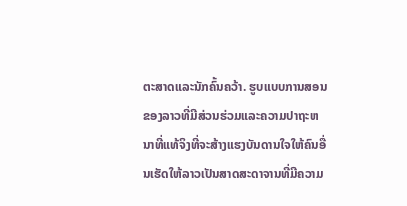ຕະສາດແລະນັກຄົ້ນຄວ້າ. ຮູບແບບການສອນຂອງລາວທີ່ມີສ່ວນຮ່ວມແລະຄວາມປາຖະຫນາທີ່ແທ້ຈິງທີ່ຈະສ້າງແຮງບັນດານໃຈໃຫ້ຄົນອື່ນເຮັດໃຫ້ລາວເປັນສາດສະດາຈານທີ່ມີຄວາມ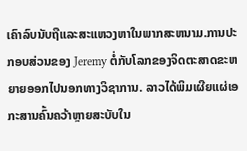ເຄົາລົບນັບຖືແລະສະແຫວງຫາໃນພາກສະຫນາມ.ການປະກອບສ່ວນຂອງ Jeremy ຕໍ່ກັບໂລກຂອງຈິດຕະສາດຂະຫຍາຍອອກໄປນອກທາງວິຊາການ. ລາວໄດ້ພິມເຜີຍແຜ່ເອກະສານຄົ້ນຄວ້າຫຼາຍສະບັບໃນ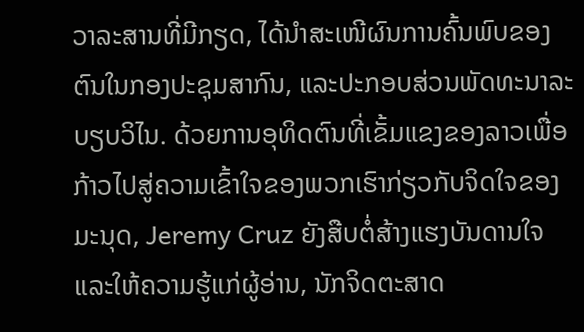ວາລະສານທີ່ມີກຽດ, ໄດ້ນຳສະເໜີຜົນການຄົ້ນພົບຂອງຕົນໃນກອງປະຊຸມສາກົນ, ແລະປະກອບສ່ວນພັດທະນາລະບຽບວິໄນ. ດ້ວຍການອຸທິດຕົນທີ່ເຂັ້ມແຂງຂອງລາວເພື່ອກ້າວໄປສູ່ຄວາມເຂົ້າໃຈຂອງພວກເຮົາກ່ຽວກັບຈິດໃຈຂອງມະນຸດ, Jeremy Cruz ຍັງສືບຕໍ່ສ້າງແຮງບັນດານໃຈແລະໃຫ້ຄວາມຮູ້ແກ່ຜູ້ອ່ານ, ນັກຈິດຕະສາດ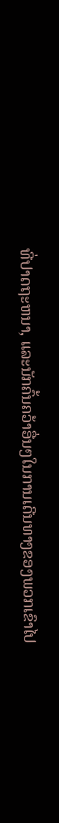ທີ່ປາດຖະຫນາ, ແລະນັກຄົ້ນຄວ້າອື່ນໆໃນການເດີນທາງຂອງພວກເຂົາໄປ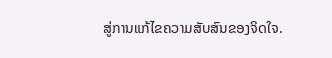ສູ່ການແກ້ໄຂຄວາມສັບສົນຂອງຈິດໃຈ.